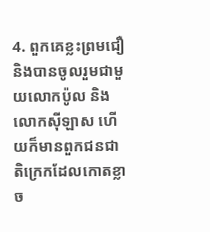4. ពួកគេខ្លះព្រមជឿ និងបានចូលរួមជាមួយលោកប៉ូល និងលោកស៊ីឡាស ហើយក៏មានពួកជនជាតិក្រេកដែលកោតខ្លាច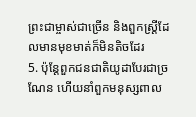ព្រះជាម្ចាស់ជាច្រើន និងពួកស្ដ្រីដែលមានមុខមាត់ក៏មិនតិចដែរ
5. ប៉ុន្ដែពួកជនជាតិយូដាបែរជាច្រណែន ហើយនាំពួកមនុស្សពាល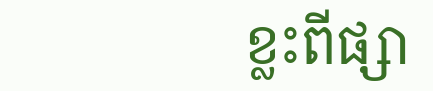ខ្លះពីផ្សា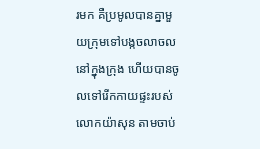រមក គឺប្រមូលបានគ្នាមួយក្រុមទៅបង្កចលាចលនៅក្នុងក្រុង ហើយបានចូលទៅរើកកាយផ្ទះរបស់លោកយ៉ាសុន តាមចាប់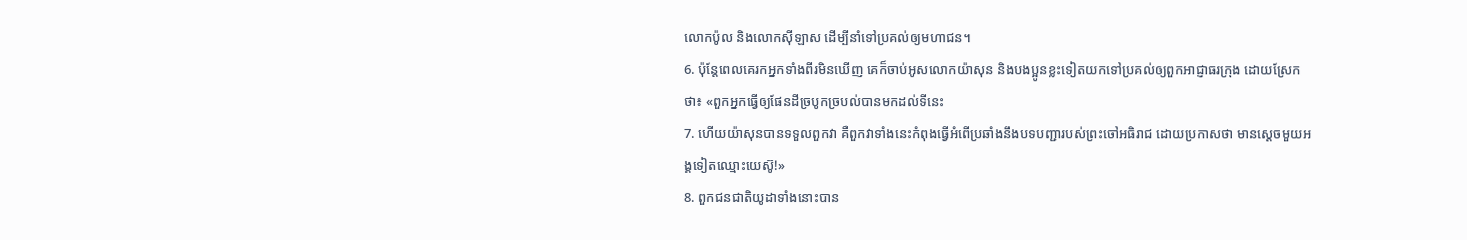លោកប៉ូល និងលោកស៊ីឡាស ដើម្បីនាំទៅប្រគល់ឲ្យមហាជន។
6. ប៉ុន្ដែពេលគេរកអ្នកទាំងពីរមិនឃើញ គេក៏ចាប់អូសលោកយ៉ាសុន និងបងប្អូនខ្លះទៀតយកទៅប្រគល់ឲ្យពួកអាជ្ញាធរក្រុង ដោយស្រែកថា៖ «ពួកអ្នកធ្វើឲ្យផែនដីច្របូកច្របល់បានមកដល់ទីនេះ
7. ហើយយ៉ាសុនបានទទួលពួកវា គឺពួកវាទាំងនេះកំពុងធ្វើអំពើប្រឆាំងនឹងបទបញ្ជារបស់ព្រះចៅអធិរាជ ដោយប្រកាសថា មានស្ដេចមួយអង្គទៀតឈ្មោះយេស៊ូ!»
8. ពួកជនជាតិយូដាទាំងនោះបាន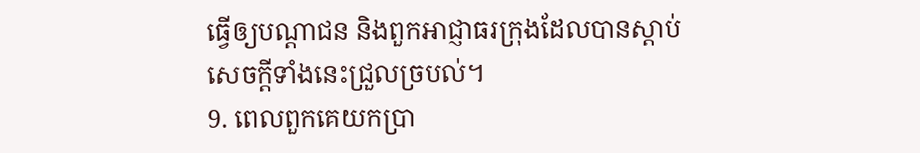ធ្វើឲ្យបណ្ដាជន និងពួកអាជ្ញាធរក្រុងដែលបានស្ដាប់សេចក្ដីទាំងនេះជ្រួលច្របល់។
9. ពេលពួកគេយកប្រា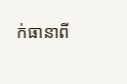ក់ធានាពី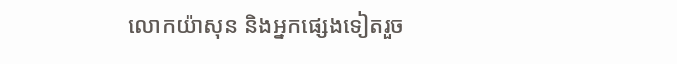លោកយ៉ាសុន និងអ្នកផ្សេងទៀតរួច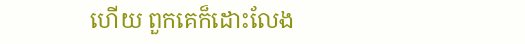ហើយ ពួកគេក៏ដោះលែង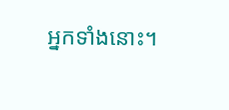អ្នកទាំងនោះ។